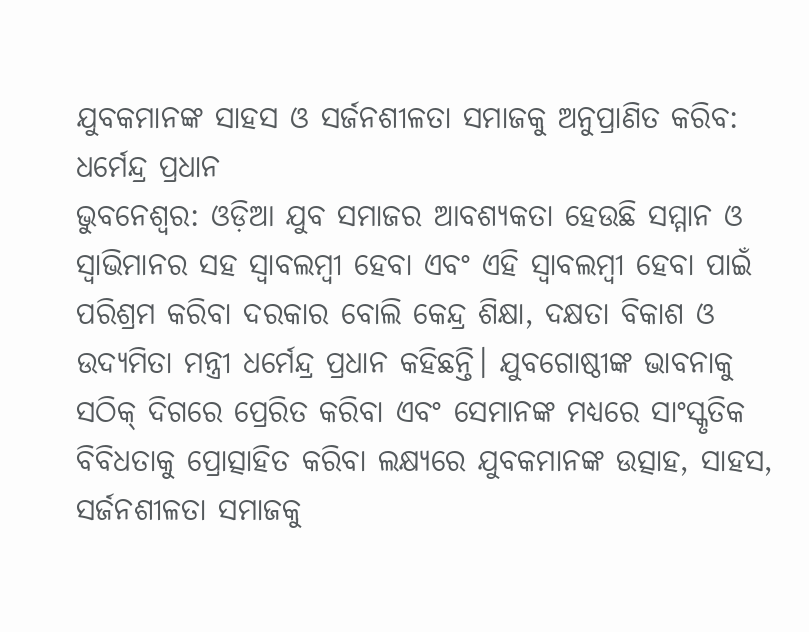ଯୁବକମାନଙ୍କ ସାହସ ଓ ସର୍ଜନଶୀଳତା ସମାଜକୁ ଅନୁପ୍ରାଣିତ କରିବ: ଧର୍ମେନ୍ଦ୍ର ପ୍ରଧାନ
ଭୁବନେଶ୍ବର: ଓଡ଼ିଆ ଯୁବ ସମାଜର ଆବଶ୍ୟକତା ହେଉଛି ସମ୍ମାନ ଓ ସ୍ୱାଭିମାନର ସହ ସ୍ୱାବଲମ୍ବୀ ହେବା ଏବଂ ଏହି ସ୍ୱାବଲମ୍ବୀ ହେବା ପାଇଁ ପରିଶ୍ରମ କରିବା ଦରକାର ବୋଲି କେନ୍ଦ୍ର ଶିକ୍ଷା, ଦକ୍ଷତା ବିକାଶ ଓ ଉଦ୍ୟମିତା ମନ୍ତ୍ରୀ ଧର୍ମେନ୍ଦ୍ର ପ୍ରଧାନ କହିଛନ୍ତି। ଯୁବଗୋଷ୍ଠୀଙ୍କ ଭାବନାକୁ ସଠିକ୍ ଦିଗରେ ପ୍ରେରିତ କରିବା ଏବଂ ସେମାନଙ୍କ ମଧ୍ୟରେ ସାଂସ୍କୃତିକ ବିବିଧତାକୁ ପ୍ରୋତ୍ସାହିତ କରିବା ଲକ୍ଷ୍ୟରେ ଯୁବକମାନଙ୍କ ଉତ୍ସାହ, ସାହସ, ସର୍ଜନଶୀଳତା ସମାଜକୁ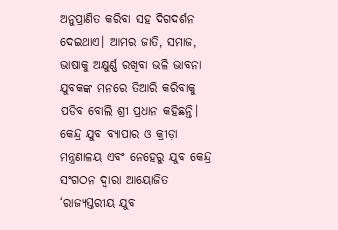ଅନୁପ୍ରାଣିତ କରିବା ସହ ଦିଗଦର୍ଶନ ଦେଇଥାଏ। ଆମର ଜାତି, ସମାଜ, ଭାଷାକୁ ଅକ୍ଷୁର୍ଣ୍ଣ ରଖିବା ଭଳି ଭାବନା ଯୁବକଙ୍କ ମନରେ ତିଆରି କରିବାକୁ ପଡିବ ବୋଲି ଶ୍ରୀ ପ୍ରଧାନ କହିଛନ୍ତି।
କେନ୍ଦ୍ର ଯୁବ ବ୍ୟାପାର ଓ କ୍ରୀଡ଼ା ମନ୍ତ୍ରଣାଳୟ ଏବଂ ନେହେରୁ ଯୁବ କେନ୍ଦ୍ର ସଂଗଠନ ଦ୍ୱାରା ଆୟୋଜିତ ‘ରାଜ୍ୟସ୍ତରୀୟ ଯୁବ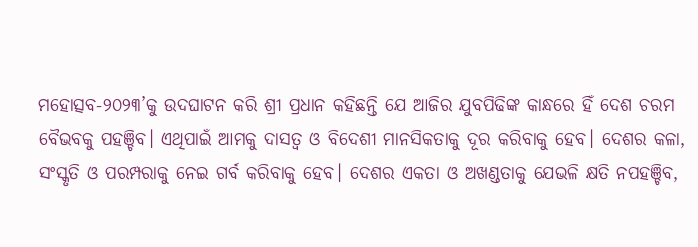ମହୋତ୍ସବ-୨୦୨୩’କୁ ଉଦଘାଟନ କରି ଶ୍ରୀ ପ୍ରଧାନ କହିଛନ୍ତି ଯେ ଆଜିର ଯୁବପିଢିଙ୍କ କାନ୍ଧରେ ହିଁ ଦେଶ ଚରମ ବୈଭବକୁ ପହଞ୍ଚିବ। ଏଥିପାଇଁ ଆମକୁ ଦାସତ୍ୱ ଓ ବିଦେଶୀ ମାନସିକତାକୁ ଦୂର କରିବାକୁ ହେବ। ଦେଶର କଳା, ସଂସ୍କୃତି ଓ ପରମ୍ପରାକୁ ନେଇ ଗର୍ବ କରିବାକୁ ହେବ। ଦେଶର ଏକତା ଓ ଅଖଣ୍ଡତାକୁ ଯେଭଳି କ୍ଷତି ନପହଞ୍ଚିବ,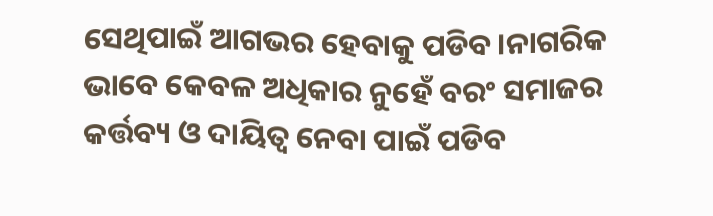ସେଥିପାଇଁ ଆଗଭର ହେବାକୁ ପଡିବ।ନାଗରିକ ଭାବେ କେବଳ ଅଧିକାର ନୁହେଁ ବରଂ ସମାଜର କର୍ତ୍ତବ୍ୟ ଓ ଦାୟିତ୍ୱ ନେବା ପାଇଁ ପଡିବ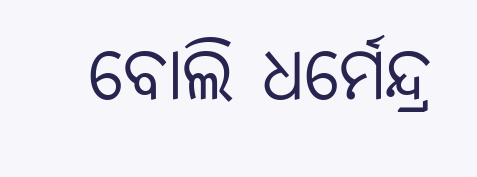ବୋଲି ଧର୍ମେନ୍ଦ୍ର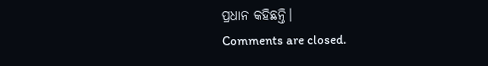ପ୍ରଧାନ କହିଛନ୍ତି।
Comments are closed.